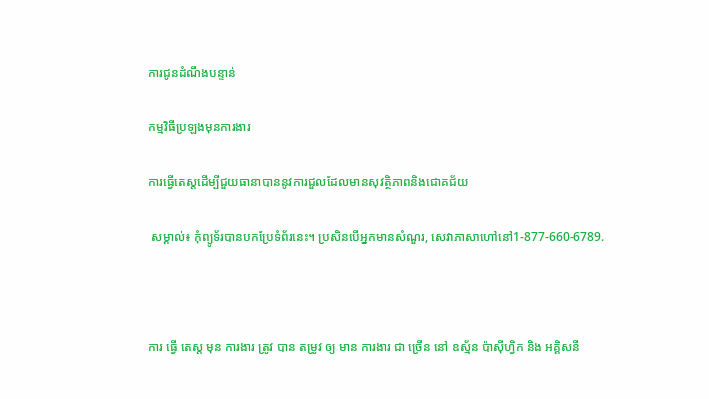ការជូនដំណឹងបន្ទាន់

កម្មវិធីប្រឡងមុនការងារ

ការធ្វើតេស្តដើម្បីជួយធានាបាននូវការជួលដែលមានសុវត្ថិភាពនិងជោគជ័យ

 សម្គាល់៖ កុំព្យូទ័របានបកប្រែទំព័រនេះ។ ប្រសិនបើអ្នកមានសំណួរ, សេវាភាសាហៅនៅ1-877-660-6789.



ការ ធ្វើ តេស្ត មុន ការងារ ត្រូវ បាន តម្រូវ ឲ្យ មាន ការងារ ជា ច្រើន នៅ ឧស្ម័ន ប៉ាស៊ីហ្វិក និង អគ្គិសនី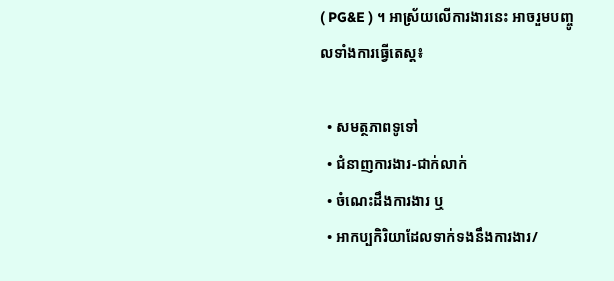( PG&E ) ។ អាស្រ័យលើការងារនេះ អាចរួមបញ្ចូលទាំងការធ្វើតេស្ត៖

  • សមត្ថភាពទូទៅ
  • ជំនាញការងារ-ជាក់លាក់
  • ចំណេះដឹងការងារ ឬ
  • អាកប្បកិរិយាដែលទាក់ទងនឹងការងារ/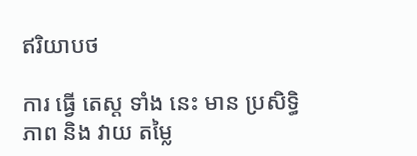ឥរិយាបថ

ការ ធ្វើ តេស្ត ទាំង នេះ មាន ប្រសិទ្ធិ ភាព និង វាយ តម្លៃ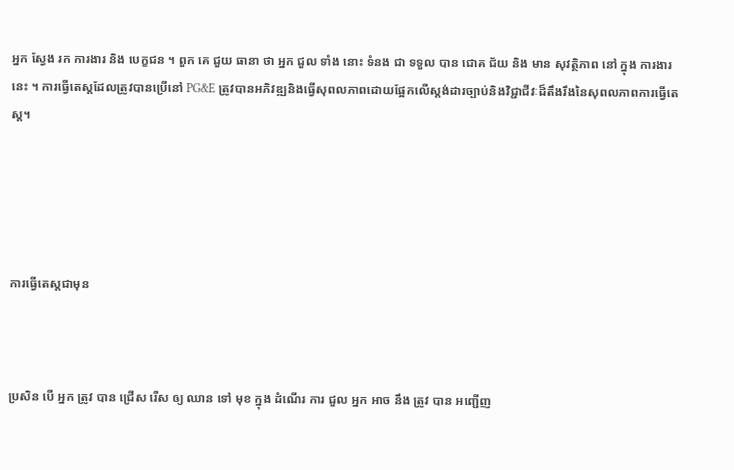អ្នក ស្វែង រក ការងារ និង បេក្ខជន ។ ពួក គេ ជួយ ធានា ថា អ្នក ជួល ទាំង នោះ ទំនង ជា ទទួល បាន ជោគ ជ័យ និង មាន សុវត្ថិភាព នៅ ក្នុង ការងារ នេះ ។ ការធ្វើតេស្តដែលត្រូវបានប្រើនៅ PG&E ត្រូវបានអភិវឌ្ឍនិងធ្វើសុពលភាពដោយផ្អែកលើស្តង់ដារច្បាប់និងវិជ្ជាជីវៈដ៏តឹងរឹងនៃសុពលភាពការធ្វើតេស្ត។





ការធ្វើតេស្តជាមុន



ប្រសិន បើ អ្នក ត្រូវ បាន ជ្រើស រើស ឲ្យ ឈាន ទៅ មុខ ក្នុង ដំណើរ ការ ជួល អ្នក អាច នឹង ត្រូវ បាន អញ្ជើញ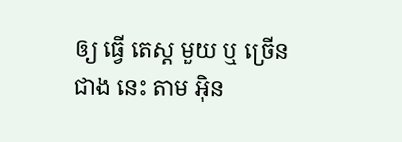ឲ្យ ធ្វើ តេស្ត មួយ ឬ ច្រើន ជាង នេះ តាម អ៊ិន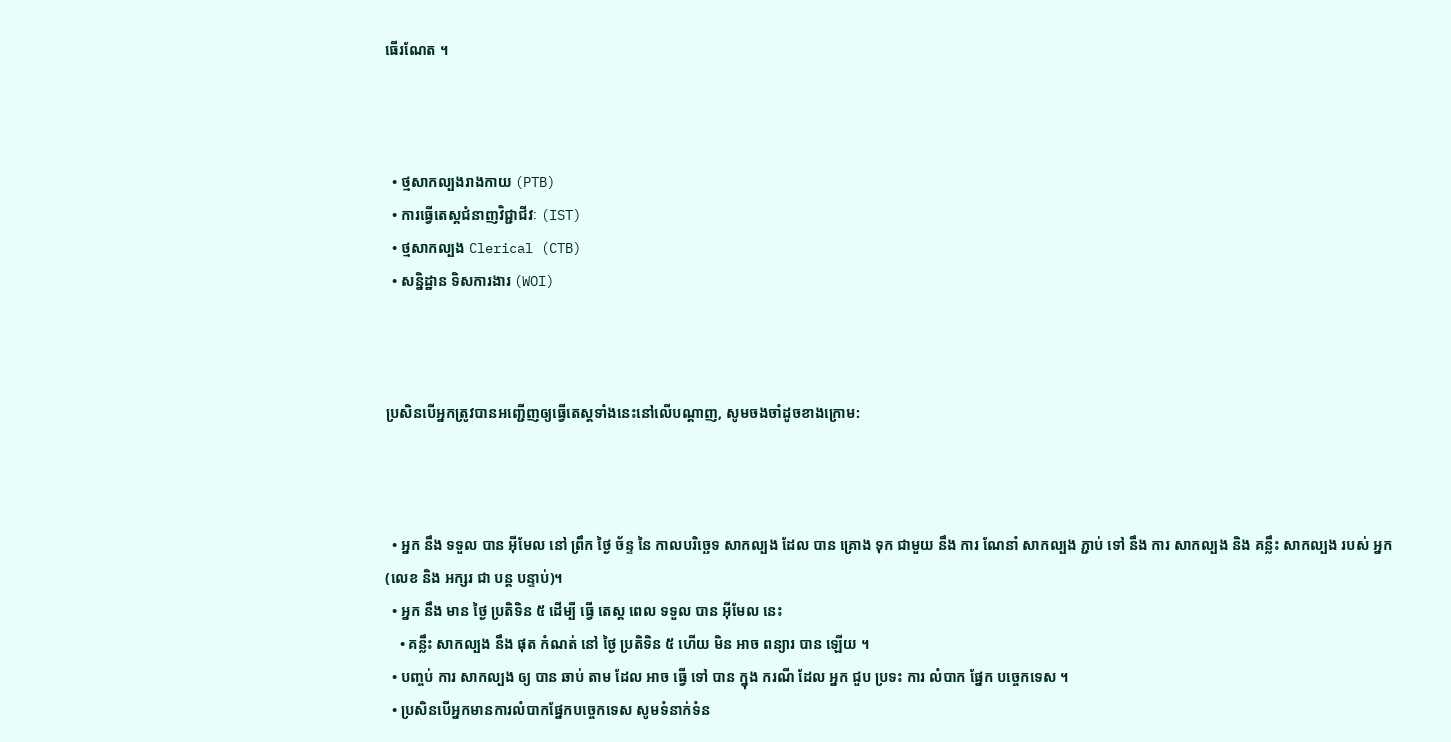ធើរណែត ។



  • ថ្មសាកល្បងរាងកាយ (PTB)
  • ការធ្វើតេស្តជំនាញវិជ្ជាជីវៈ (IST)
  • ថ្មសាកល្បង Clerical (CTB)
  • សន្និដ្ឋាន ទិសការងារ (WOI)



ប្រសិនបើអ្នកត្រូវបានអញ្ជើញឲ្យធ្វើតេស្តទាំងនេះនៅលើបណ្ដាញ, សូមចងចាំដូចខាងក្រោម:



  • អ្នក នឹង ទទួល បាន អ៊ីមែល នៅ ព្រឹក ថ្ងៃ ច័ន្ទ នៃ កាលបរិច្ឆេទ សាកល្បង ដែល បាន គ្រោង ទុក ជាមួយ នឹង ការ ណែនាំ សាកល្បង ភ្ជាប់ ទៅ នឹង ការ សាកល្បង និង គន្លឹះ សាកល្បង របស់ អ្នក (លេខ និង អក្សរ ជា បន្ត បន្ទាប់)។
  • អ្នក នឹង មាន ថ្ងៃ ប្រតិទិន ៥ ដើម្បី ធ្វើ តេស្ត ពេល ទទួល បាន អ៊ីមែល នេះ
    • គន្លឹះ សាកល្បង នឹង ផុត កំណត់ នៅ ថ្ងៃ ប្រតិទិន ៥ ហើយ មិន អាច ពន្យារ បាន ឡើយ ។
  • បញ្ចប់ ការ សាកល្បង ឲ្យ បាន ឆាប់ តាម ដែល អាច ធ្វើ ទៅ បាន ក្នុង ករណី ដែល អ្នក ជួប ប្រទះ ការ លំបាក ផ្នែក បច្ចេកទេស ។
  • ប្រសិនបើអ្នកមានការលំបាកផ្នែកបច្ចេកទេស សូមទំនាក់ទំន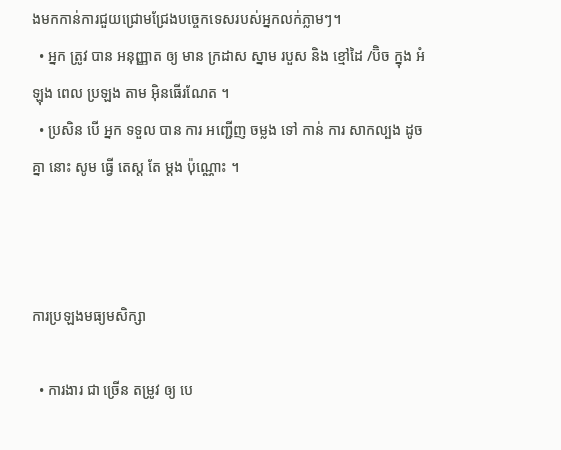ងមកកាន់ការជួយជ្រោមជ្រែងបច្ចេកទេសរបស់អ្នកលក់ភ្លាមៗ។
  • អ្នក ត្រូវ បាន អនុញ្ញាត ឲ្យ មាន ក្រដាស ស្នាម របួស និង ខ្មៅដៃ /ប៊ិច ក្នុង អំឡុង ពេល ប្រឡង តាម អ៊ិនធើរណែត ។
  • ប្រសិន បើ អ្នក ទទួល បាន ការ អញ្ជើញ ចម្លង ទៅ កាន់ ការ សាកល្បង ដូច គ្នា នោះ សូម ធ្វើ តេស្ត តែ ម្ដង ប៉ុណ្ណោះ ។



ការប្រឡងមធ្យមសិក្សា

  • ការងារ ជា ច្រើន តម្រូវ ឲ្យ បេ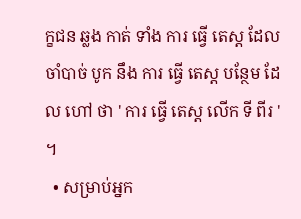ក្ខជន ឆ្លង កាត់ ទាំង ការ ធ្វើ តេស្ត ដែល ចាំបាច់ បូក នឹង ការ ធ្វើ តេស្ត បន្ថែម ដែល ហៅ ថា ' ការ ធ្វើ តេស្ត លើក ទី ពីរ ' ។
  • សម្រាប់អ្នក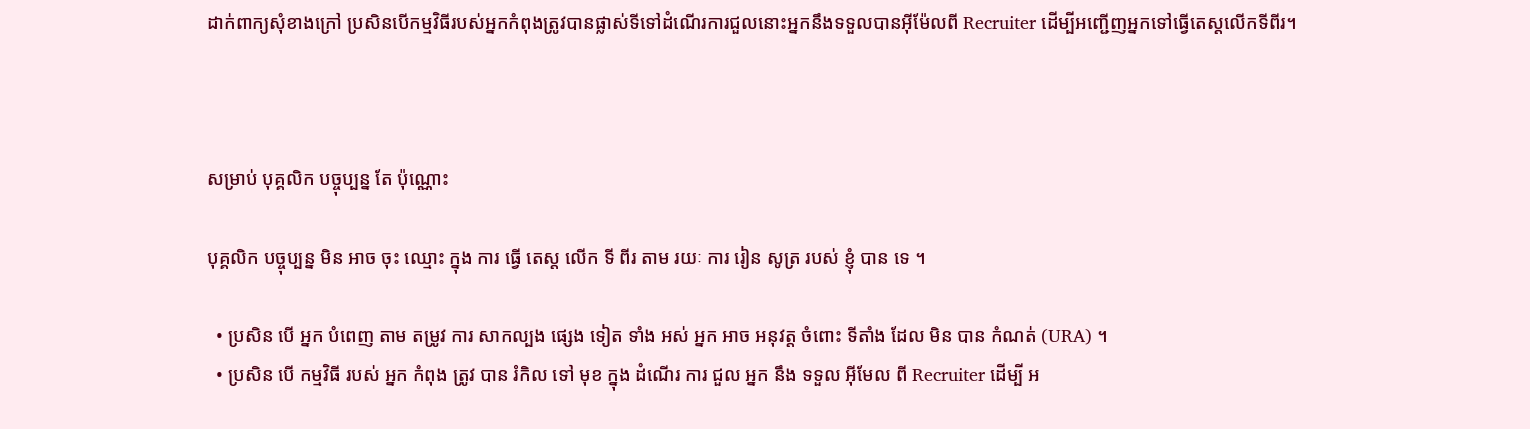ដាក់ពាក្យសុំខាងក្រៅ ប្រសិនបើកម្មវិធីរបស់អ្នកកំពុងត្រូវបានផ្លាស់ទីទៅដំណើរការជួលនោះអ្នកនឹងទទួលបានអ៊ីម៉ែលពី Recruiter ដើម្បីអញ្ជើញអ្នកទៅធ្វើតេស្តលើកទីពីរ។



សម្រាប់ បុគ្គលិក បច្ចុប្បន្ន តែ ប៉ុណ្ណោះ

បុគ្គលិក បច្ចុប្បន្ន មិន អាច ចុះ ឈ្មោះ ក្នុង ការ ធ្វើ តេស្ត លើក ទី ពីរ តាម រយៈ ការ រៀន សូត្រ របស់ ខ្ញុំ បាន ទេ ។

  • ប្រសិន បើ អ្នក បំពេញ តាម តម្រូវ ការ សាកល្បង ផ្សេង ទៀត ទាំង អស់ អ្នក អាច អនុវត្ត ចំពោះ ទីតាំង ដែល មិន បាន កំណត់ (URA) ។
  • ប្រសិន បើ កម្មវិធី របស់ អ្នក កំពុង ត្រូវ បាន រំកិល ទៅ មុខ ក្នុង ដំណើរ ការ ជួល អ្នក នឹង ទទួល អ៊ីមែល ពី Recruiter ដើម្បី អ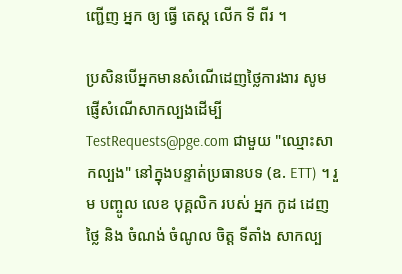ញ្ជើញ អ្នក ឲ្យ ធ្វើ តេស្ត លើក ទី ពីរ ។

ប្រសិនបើអ្នកមានសំណើដេញថ្លៃការងារ សូមផ្ញើសំណើសាកល្បងដើម្បី TestRequests@pge.com ជាមួយ "ឈ្មោះសាកល្បង" នៅក្នុងបន្ទាត់ប្រធានបទ (ឧ. ETT) ។ រួម បញ្ចូល លេខ បុគ្គលិក របស់ អ្នក កូដ ដេញ ថ្លៃ និង ចំណង់ ចំណូល ចិត្ត ទីតាំង សាកល្ប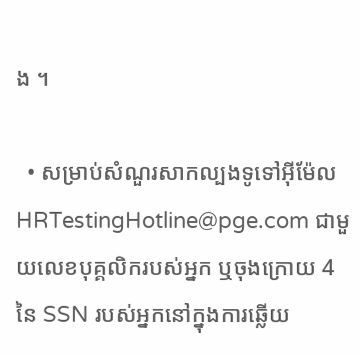ង ។

  • សម្រាប់សំណួរសាកល្បងទូទៅអ៊ីម៉ែល HRTestingHotline@pge.com ជាមួយលេខបុគ្គលិករបស់អ្នក ឬចុងក្រោយ 4 នៃ SSN របស់អ្នកនៅក្នុងការឆ្លើយ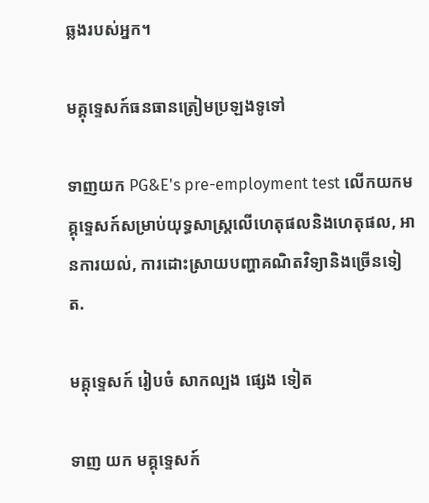ឆ្លងរបស់អ្នក។

មគ្គុទ្ទេសក៍ធនធានត្រៀមប្រឡងទូទៅ

ទាញយក PG&E's pre-employment test លើកយកមគ្គុទ្ទេសក៍សម្រាប់យុទ្ធសាស្រ្តលើហេតុផលនិងហេតុផល, អានការយល់, ការដោះស្រាយបញ្ហាគណិតវិទ្យានិងច្រើនទៀត.

មគ្គុទ្ទេសក៍ រៀបចំ សាកល្បង ផ្សេង ទៀត

ទាញ យក មគ្គុទ្ទេសក៍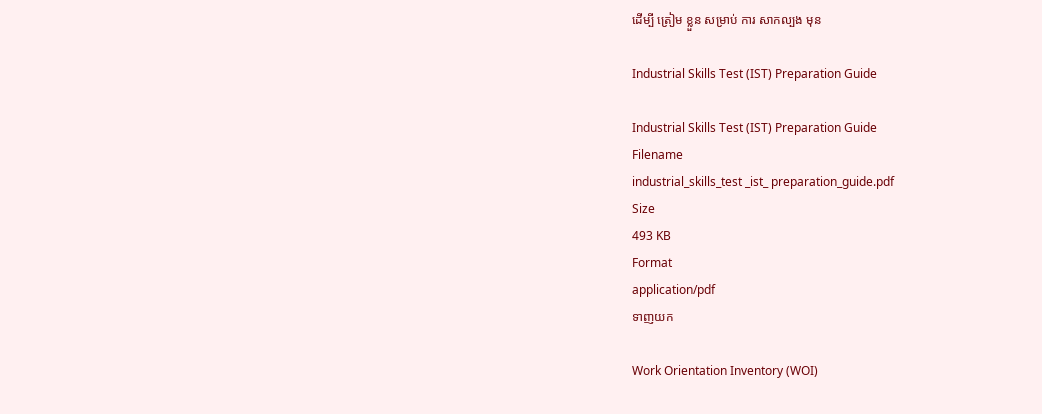ដើម្បី ត្រៀម ខ្លួន សម្រាប់ ការ សាកល្បង មុន

Industrial Skills Test (IST) Preparation Guide

Industrial Skills Test (IST) Preparation Guide
Filename
industrial_skills_test _ist_ preparation_guide.pdf
Size
493 KB
Format
application/pdf
ទាញយក

Work Orientation Inventory (WOI)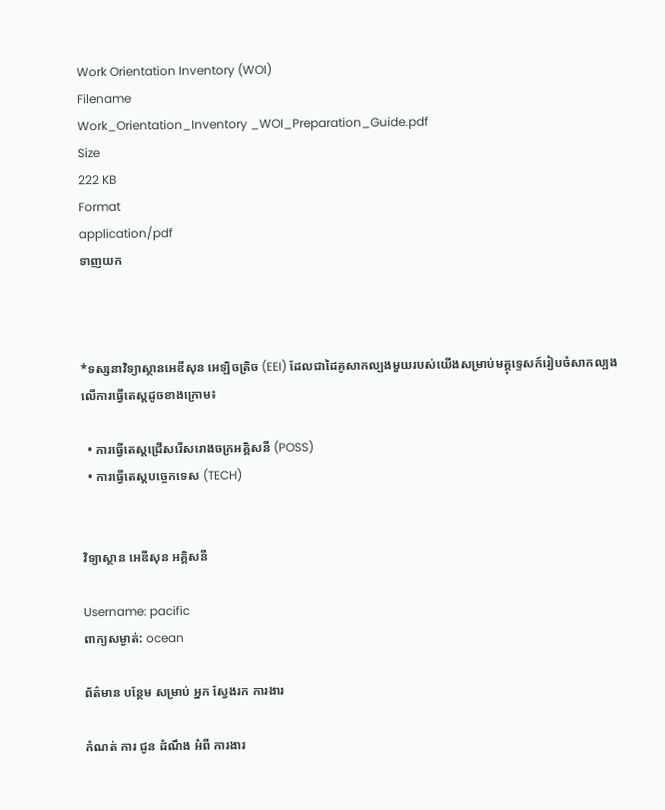Work Orientation Inventory (WOI)
Filename
Work_Orientation_Inventory _WOI_Preparation_Guide.pdf
Size
222 KB
Format
application/pdf
ទាញយក



*ទស្សនាវិទ្យាស្ថានអេឌីសុន អេឡិចត្រិច (EEI) ដែលជាដៃគូសាកល្បងមួយរបស់យើងសម្រាប់មគ្គុទ្ទេសក៍រៀបចំសាកល្បងលើការធ្វើតេស្តដូចខាងក្រោម៖

  • ការធ្វើតេស្តជ្រើសរើសរោងចក្រអគ្គិសនី (POSS)
  • ការធ្វើតេស្តបច្ចេកទេស (TECH)


វិទ្យាស្ថាន អេឌីសុន អគ្គិសនី

Username: pacific
ពាក្យសម្ងាត់: ocean

ព័ត៌មាន បន្ថែម សម្រាប់ អ្នក ស្វែងរក ការងារ

កំណត់ ការ ជូន ដំណឹង អំពី ការងារ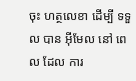ចុះ ហត្ថលេខា ដើម្បី ទទួល បាន អ៊ីមែល នៅ ពេល ដែល ការ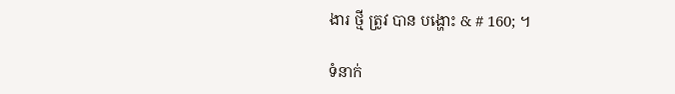ងារ ថ្មី ត្រូវ បាន បង្ហោះ & # 160; ។

ទំនាក់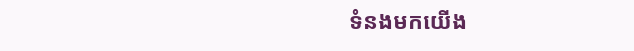ទំនងមកយើង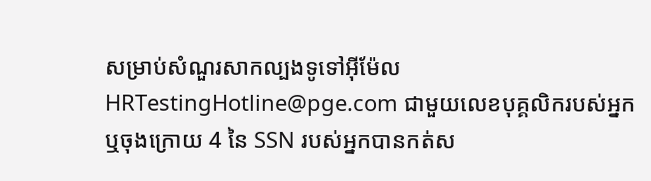សម្រាប់សំណួរសាកល្បងទូទៅអ៊ីម៉ែល HRTestingHotline@pge.com ជាមួយលេខបុគ្គលិករបស់អ្នក ឬចុងក្រោយ 4 នៃ SSN របស់អ្នកបានកត់ស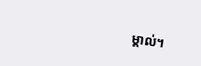ម្គាល់។